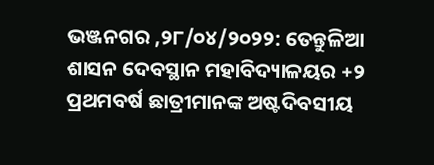ଭଞ୍ଜନଗର ,୨୮/୦୪/୨୦୨୨: ତେନ୍ତୁଳିଆ ଶାସନ ଦେବସ୍ଥାନ ମହାବିଦ୍ୟାଳୟର +୨ ପ୍ରଥମବର୍ଷ ଛାତ୍ରୀମାନଙ୍କ ଅଷ୍ଟଦିବସୀୟ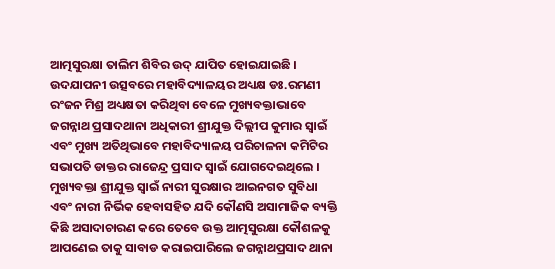ଆତ୍ମସୁରକ୍ଷା ତାଲିମ ଶିବିର ଉଦ୍ ଯାପିତ ହୋଇଯାଇଛି । ଉଦଯାପନୀ ଉତ୍ସବରେ ମହାବିଦ୍ୟାଳୟର ଅଧ୍ୟକ୍ଷ ଡଃ.ରମଣୀ ରଂଜନ ମିଶ୍ର ଅଧ୍ୟକ୍ଷତା କରିଥିବା ବେଳେ ମୁଖ୍ୟବକ୍ତାଭାବେ ଜଗନ୍ନାଥ ପ୍ରସାଦଥାନା ଅଧିକାରୀ ଶ୍ରୀଯୁକ୍ତ ଦିଲ୍ଲୀପ କୁମାର ସ୍ବାଇଁ ଏବଂ ମୁଖ୍ୟ ଅତିଥିଭାବେ ମହାବିଦ୍ୟାଳୟ ପରିଚାଳନା କମିଟିର ସଭାପତି ଡାକ୍ତର ରାଜେନ୍ଦ୍ର ପ୍ରସାଦ ସ୍ବାଇଁ ଯୋଗଦେଇଥିଲେ । ମୁଖ୍ୟବକ୍ତା ଶ୍ରୀଯୁକ୍ତ ସ୍ବାଇଁ ନାରୀ ସୁରକ୍ଷାର ଆଇନଗତ ସୁବିଧା ଏବଂ ନାରୀ ନିର୍ଭିକ ହେବାସହିତ ଯଦି କୌଣସି ଅସାମାଜିକ ବ୍ୟକ୍ତି କିଛି ଅସାଦାଚାରଣ କରେ ତେବେ ଉକ୍ତ ଆତ୍ମସୁରକ୍ଷା କୌଶଳକୁ ଆପଣେଇ ତାକୁ ସାବାଡ କରାଇପାରିଲେ ଜଗନ୍ନାଥପ୍ରସାଦ ଥାନା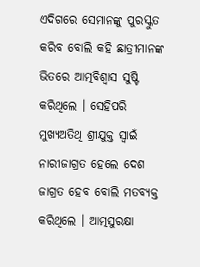ଏଦିଗରେ ସେମାନଙ୍କୁ ପୁରସ୍କୁତ କରିବ ବୋଲି କହି ଛାତ୍ରୀମାନଙ୍କ ଭିତରେ ଆତ୍ମବିଶ୍ବାସ ସୁଷ୍ଟି କରିଥିଲେ । ସେହିପରି ମୁଖ୍ୟଅତିଥି ଶ୍ରୀଯୁକ୍ତ ସ୍ବାଇଁ ନାରୀଜାଗ୍ରତ ହେଲେ ଦେଶ ଜାଗ୍ରତ ହେବ ବୋଲି ମତବ୍ୟକ୍ତ କରିଥିଲେ । ଆତ୍ମସୁରକ୍ଷା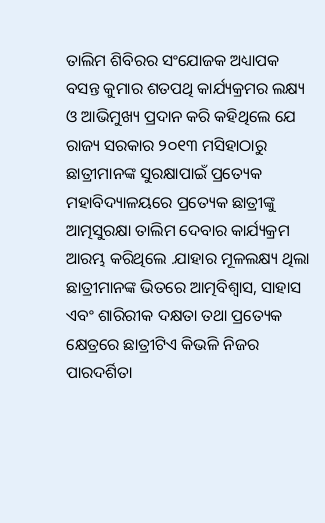ତାଲିମ ଶିବିରର ସଂଯୋଜକ ଅଧ୍ୟାପକ ବସନ୍ତ କୁମାର ଶତପଥି କାର୍ଯ୍ୟକ୍ରମର ଲକ୍ଷ୍ୟ ଓ ଆଭିମୁଖ୍ୟ ପ୍ରଦାନ କରି କହିଥିଲେ ଯେ ରାଜ୍ୟ ସରକାର ୨୦୧୩ ମସିହାଠାରୁ ଛାତ୍ରୀମାନଙ୍କ ସୁରକ୍ଷାପାଇଁ ପ୍ରତ୍ୟେକ ମହାବିଦ୍ୟାଳୟରେ ପ୍ରତ୍ୟେକ ଛାତ୍ରୀଙ୍କୁ ଆତ୍ମସୁରକ୍ଷା ତାଲିମ ଦେବାର କାର୍ଯ୍ୟକ୍ରମ ଆରମ୍ଭ କରିଥିଲେ .ଯାହାର ମୂଳଲକ୍ଷ୍ୟ ଥିଲା ଛାତ୍ରୀମାନଙ୍କ ଭିତରେ ଆତ୍ମବିଶ୍ବାସ, ସାହାସ ଏବଂ ଶାରିରୀକ ଦକ୍ଷତା ତଥା ପ୍ରତ୍ୟେକ କ୍ଷେତ୍ରରେ ଛାତ୍ରୀଟିଏ କିଭଳି ନିଜର ପାରଦର୍ଶିତା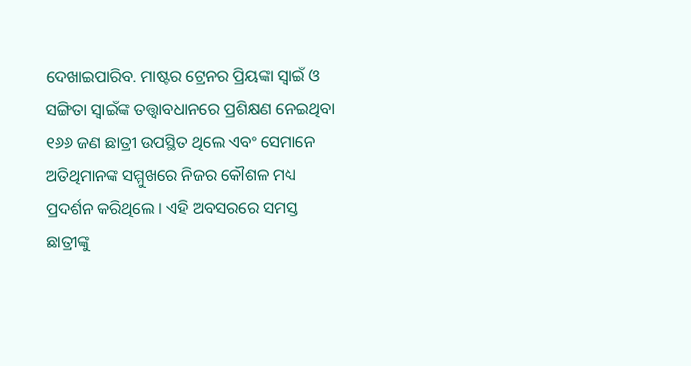ଦେଖାଇପାରିବ. ମାଷ୍ଟର ଟ୍ରେନର ପ୍ରିୟଙ୍କା ସ୍ବାଇଁ ଓ ସଙ୍ଗିତା ସ୍ବାଇଁଙ୍କ ତତ୍ତ୍ବାବଧାନରେ ପ୍ରଶିକ୍ଷଣ ନେଇଥିବା ୧୬୬ ଜଣ ଛାତ୍ରୀ ଉପସ୍ଥିତ ଥିଲେ ଏବଂ ସେମାନେ ଅତିଥିମାନଙ୍କ ସମ୍ମୁଖରେ ନିଜର କୌଶଳ ମଧ୍ୟ ପ୍ରଦର୍ଶନ କରିଥିଲେ । ଏହି ଅବସରରେ ସମସ୍ତ ଛାତ୍ରୀଙ୍କୁ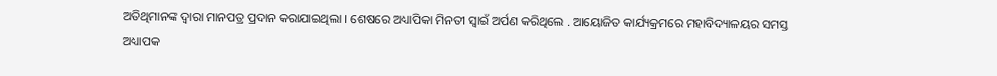ଅତିଥିମାନଙ୍କ ଦ୍ବାରା ମାନପତ୍ର ପ୍ରଦାନ କରାଯାଇଥିଲା । ଶେଷରେ ଅଧ୍ୟାପିକା ମିନତୀ ସ୍ବାଇଁ ଅର୍ପଣ କରିଥିଲେ . ଆୟୋଜିତ କାର୍ଯ୍ୟକ୍ରମରେ ମହାବିଦ୍ୟାଳୟର ସମସ୍ତ ଅଧ୍ୟାପକ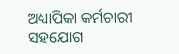ଅଧ୍ୟାପିକା କର୍ମଚାରୀ ସହଯୋଗ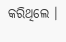କରିଥିଲେ ।